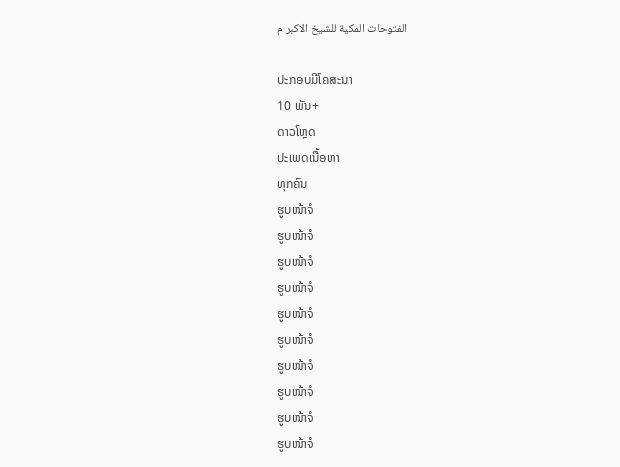الفتوحات المكية للشيخ الاكبر م

ປະກອບມີໂຄສະນາ
10 ພັນ+
ດາວໂຫຼດ
ປະເພດເນື້ອຫາ
ທຸກຄົນ
ຮູບໜ້າຈໍ
ຮູບໜ້າຈໍ
ຮູບໜ້າຈໍ
ຮູບໜ້າຈໍ
ຮູບໜ້າຈໍ
ຮູບໜ້າຈໍ
ຮູບໜ້າຈໍ
ຮູບໜ້າຈໍ
ຮູບໜ້າຈໍ
ຮູບໜ້າຈໍ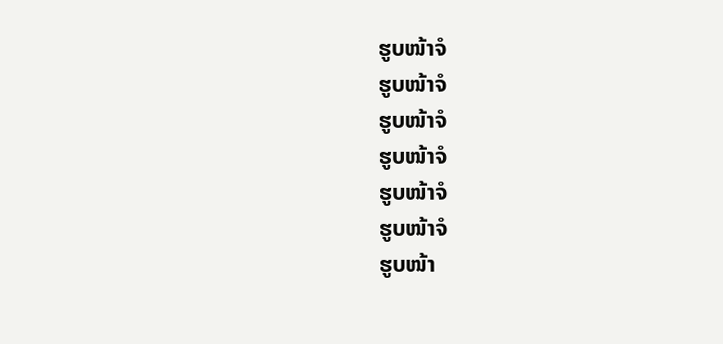ຮູບໜ້າຈໍ
ຮູບໜ້າຈໍ
ຮູບໜ້າຈໍ
ຮູບໜ້າຈໍ
ຮູບໜ້າຈໍ
ຮູບໜ້າຈໍ
ຮູບໜ້າ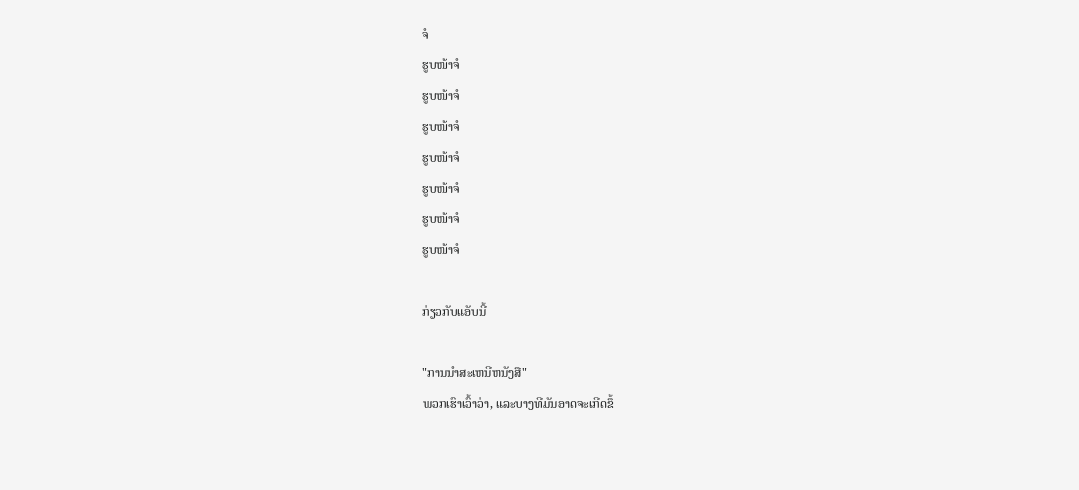ຈໍ
ຮູບໜ້າຈໍ
ຮູບໜ້າຈໍ
ຮູບໜ້າຈໍ
ຮູບໜ້າຈໍ
ຮູບໜ້າຈໍ
ຮູບໜ້າຈໍ
ຮູບໜ້າຈໍ

ກ່ຽວກັບແອັບນີ້

"ການນໍາສະເຫນີຫນັງສື"
ພວກເຮົາເວົ້າວ່າ, ແລະບາງທີມັນອາດຈະເກີດຂຶ້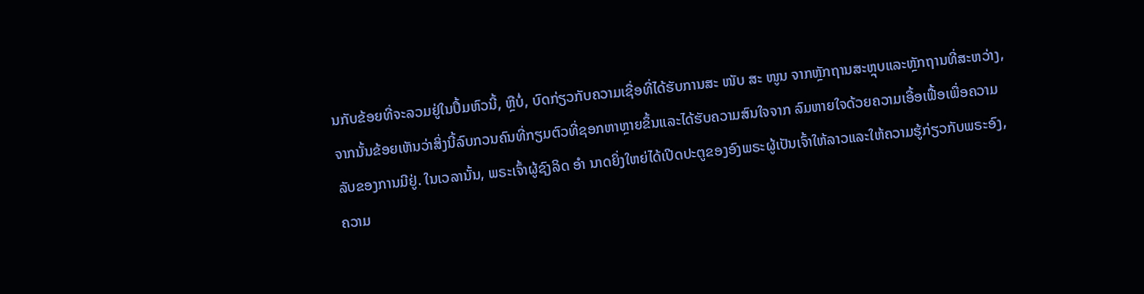ນກັບຂ້ອຍທີ່ຈະລວມຢູ່ໃນປຶ້ມຫົວນີ້, ຫຼືບໍ່, ບົດກ່ຽວກັບຄວາມເຊື່ອທີ່ໄດ້ຮັບການສະ ໜັບ ສະ ໜູນ ຈາກຫຼັກຖານສະຫຼຸບແລະຫຼັກຖານທີ່ສະຫວ່າງ, ຈາກນັ້ນຂ້ອຍເຫັນວ່າສິ່ງນີ້ລົບກວນຄົນທີ່ກຽມຕົວທີ່ຊອກຫາຫຼາຍຂຶ້ນແລະໄດ້ຮັບຄວາມສົນໃຈຈາກ ລົມຫາຍໃຈດ້ວຍຄວາມເອື້ອເຟື້ອເພື່ອຄວາມລັບຂອງການມີຢູ່. ໃນເວລານັ້ນ, ພຣະເຈົ້າຜູ້ຊົງລິດ ອຳ ນາດຍິ່ງໃຫຍ່ໄດ້ເປີດປະຕູຂອງອົງພຣະຜູ້ເປັນເຈົ້າໃຫ້ລາວແລະໃຫ້ຄວາມຮູ້ກ່ຽວກັບພຣະອົງ, ຄວາມ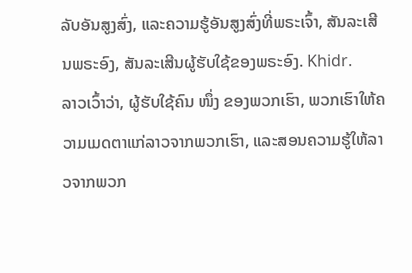ລັບອັນສູງສົ່ງ, ແລະຄວາມຮູ້ອັນສູງສົ່ງທີ່ພຣະເຈົ້າ, ສັນລະເສີນພຣະອົງ, ສັນລະເສີນຜູ້ຮັບໃຊ້ຂອງພຣະອົງ. Khidr.
ລາວເວົ້າວ່າ, ຜູ້ຮັບໃຊ້ຄົນ ໜຶ່ງ ຂອງພວກເຮົາ, ພວກເຮົາໃຫ້ຄວາມເມດຕາແກ່ລາວຈາກພວກເຮົາ, ແລະສອນຄວາມຮູ້ໃຫ້ລາວຈາກພວກ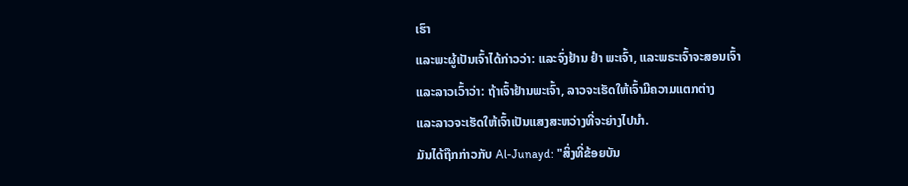ເຮົາ
ແລະພະຜູ້ເປັນເຈົ້າໄດ້ກ່າວວ່າ: ແລະຈົ່ງຢ້ານ ຢຳ ພະເຈົ້າ, ແລະພຣະເຈົ້າຈະສອນເຈົ້າ
ແລະລາວເວົ້າວ່າ: ຖ້າເຈົ້າຢ້ານພະເຈົ້າ, ລາວຈະເຮັດໃຫ້ເຈົ້າມີຄວາມແຕກຕ່າງ
ແລະລາວຈະເຮັດໃຫ້ເຈົ້າເປັນແສງສະຫວ່າງທີ່ຈະຍ່າງໄປນໍາ.
ມັນໄດ້ຖືກກ່າວກັບ Al-Junayd: "ສິ່ງທີ່ຂ້ອຍບັນ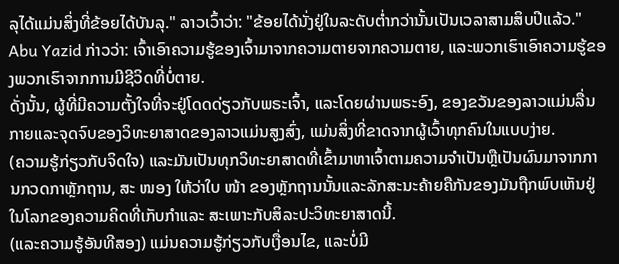ລຸໄດ້ແມ່ນສິ່ງທີ່ຂ້ອຍໄດ້ບັນລຸ." ລາວເວົ້າວ່າ: "ຂ້ອຍໄດ້ນັ່ງຢູ່ໃນລະດັບຕໍ່າກວ່ານັ້ນເປັນເວລາສາມສິບປີແລ້ວ."
Abu Yazid ກ່າວວ່າ: ເຈົ້າເອົາຄວາມຮູ້ຂອງເຈົ້າມາຈາກຄວາມຕາຍຈາກຄວາມຕາຍ, ແລະພວກເຮົາເອົາຄວາມຮູ້ຂອງພວກເຮົາຈາກການມີຊີວິດທີ່ບໍ່ຕາຍ.
ດັ່ງນັ້ນ, ຜູ້ທີ່ມີຄວາມຕັ້ງໃຈທີ່ຈະຢູ່ໂດດດ່ຽວກັບພຣະເຈົ້າ, ແລະໂດຍຜ່ານພຣະອົງ, ຂອງຂວັນຂອງລາວແມ່ນລື່ນກາຍແລະຈຸດຈົບຂອງວິທະຍາສາດຂອງລາວແມ່ນສູງສົ່ງ, ແມ່ນສິ່ງທີ່ຂາດຈາກຜູ້ເວົ້າທຸກຄົນໃນແບບງ່າຍ.
(ຄວາມຮູ້ກ່ຽວກັບຈິດໃຈ) ແລະມັນເປັນທຸກວິທະຍາສາດທີ່ເຂົ້າມາຫາເຈົ້າຕາມຄວາມຈໍາເປັນຫຼືເປັນຜົນມາຈາກການກວດກາຫຼັກຖານ, ສະ ໜອງ ໃຫ້ວ່າໃບ ໜ້າ ຂອງຫຼັກຖານນັ້ນແລະລັກສະນະຄ້າຍຄືກັນຂອງມັນຖືກພົບເຫັນຢູ່ໃນໂລກຂອງຄວາມຄິດທີ່ເກັບກໍາແລະ ສະເພາະກັບສິລະປະວິທະຍາສາດນີ້.
(ແລະຄວາມຮູ້ອັນທີສອງ) ແມ່ນຄວາມຮູ້ກ່ຽວກັບເງື່ອນໄຂ, ແລະບໍ່ມີ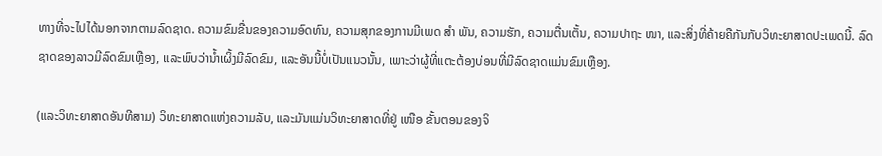ທາງທີ່ຈະໄປໄດ້ນອກຈາກຕາມລົດຊາດ. ຄວາມຂົມຂື່ນຂອງຄວາມອົດທົນ, ຄວາມສຸກຂອງການມີເພດ ສຳ ພັນ, ຄວາມຮັກ, ຄວາມຕື່ນເຕັ້ນ, ຄວາມປາຖະ ໜາ, ແລະສິ່ງທີ່ຄ້າຍຄືກັນກັບວິທະຍາສາດປະເພດນີ້. ລົດຊາດຂອງລາວມີລົດຂົມເຫຼືອງ, ແລະພົບວ່ານໍ້າເຜິ້ງມີລົດຂົມ, ແລະອັນນີ້ບໍ່ເປັນແນວນັ້ນ, ເພາະວ່າຜູ້ທີ່ແຕະຕ້ອງບ່ອນທີ່ມີລົດຊາດແມ່ນຂົມເຫຼືອງ.

(ແລະວິທະຍາສາດອັນທີສາມ) ວິທະຍາສາດແຫ່ງຄວາມລັບ, ແລະມັນແມ່ນວິທະຍາສາດທີ່ຢູ່ ເໜືອ ຂັ້ນຕອນຂອງຈິ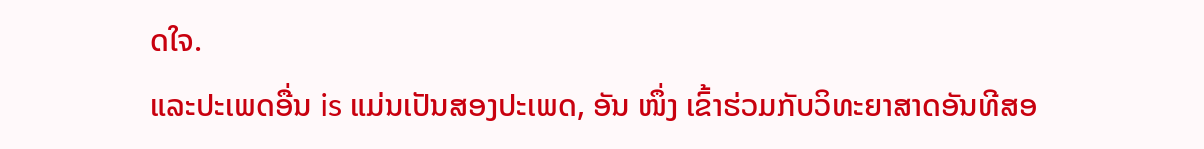ດໃຈ.
ແລະປະເພດອື່ນ is ແມ່ນເປັນສອງປະເພດ, ອັນ ໜຶ່ງ ເຂົ້າຮ່ວມກັບວິທະຍາສາດອັນທີສອ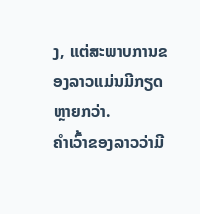ງ, ແຕ່ສະພາບການຂອງລາວແມ່ນມີກຽດຫຼາຍກວ່າ.
ຄໍາເວົ້າຂອງລາວວ່າມີ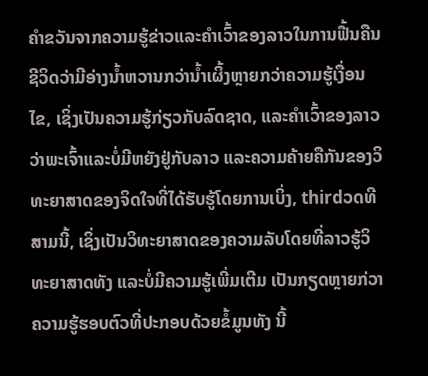ຄໍາຂວັນຈາກຄວາມຮູ້ຂ່າວແລະຄໍາເວົ້າຂອງລາວໃນການຟື້ນຄືນຊີວິດວ່າມີອ່າງນໍ້າຫວານກວ່ານໍ້າເຜິ້ງຫຼາຍກວ່າຄວາມຮູ້ເງື່ອນໄຂ, ເຊິ່ງເປັນຄວາມຮູ້ກ່ຽວກັບລົດຊາດ, ແລະຄໍາເວົ້າຂອງລາວວ່າພະເຈົ້າແລະບໍ່ມີຫຍັງຢູ່ກັບລາວ ແລະຄວາມຄ້າຍຄືກັນຂອງວິທະຍາສາດຂອງຈິດໃຈທີ່ໄດ້ຮັບຮູ້ໂດຍການເບິ່ງ, thirdວດທີສາມນີ້, ເຊິ່ງເປັນວິທະຍາສາດຂອງຄວາມລັບໂດຍທີ່ລາວຮູ້ວິທະຍາສາດທັງ ແລະບໍ່ມີຄວາມຮູ້ເພີ່ມເຕີມ ເປັນກຽດຫຼາຍກ່ວາຄວາມຮູ້ຮອບຕົວທີ່ປະກອບດ້ວຍຂໍ້ມູນທັງ ນີ້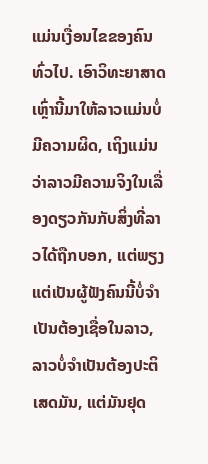ແມ່ນເງື່ອນໄຂຂອງຄົນທົ່ວໄປ. ເອົາວິທະຍາສາດເຫຼົ່ານີ້ມາໃຫ້ລາວແມ່ນບໍ່ມີຄວາມຜິດ, ເຖິງແມ່ນວ່າລາວມີຄວາມຈິງໃນເລື່ອງດຽວກັນກັບສິ່ງທີ່ລາວໄດ້ຖືກບອກ, ແຕ່ພຽງແຕ່ເປັນຜູ້ຟັງຄົນນີ້ບໍ່ຈໍາເປັນຕ້ອງເຊື່ອໃນລາວ, ລາວບໍ່ຈໍາເປັນຕ້ອງປະຕິເສດມັນ, ແຕ່ມັນຢຸດ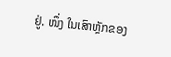ຢູ່. ໜຶ່ງ ໃນເສົາຫຼັກຂອງ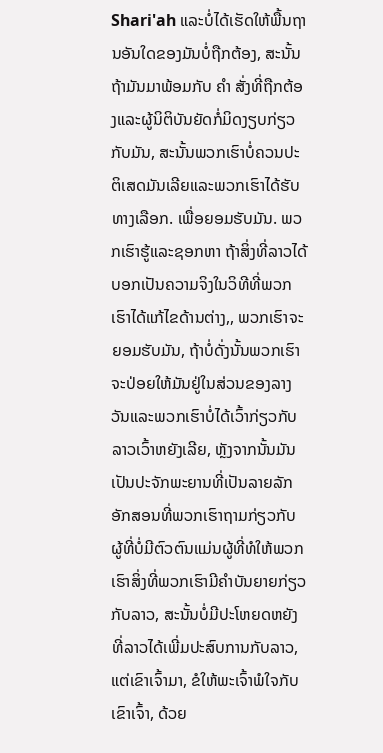Shari'ah ແລະບໍ່ໄດ້ເຮັດໃຫ້ພື້ນຖານອັນໃດຂອງມັນບໍ່ຖືກຕ້ອງ, ສະນັ້ນຖ້າມັນມາພ້ອມກັບ ຄຳ ສັ່ງທີ່ຖືກຕ້ອງແລະຜູ້ນິຕິບັນຍັດກໍ່ມິດງຽບກ່ຽວກັບມັນ, ສະນັ້ນພວກເຮົາບໍ່ຄວນປະຕິເສດມັນເລີຍແລະພວກເຮົາໄດ້ຮັບທາງເລືອກ. ເພື່ອຍອມຮັບມັນ. ພວກເຮົາຮູ້ແລະຊອກຫາ ຖ້າສິ່ງທີ່ລາວໄດ້ບອກເປັນຄວາມຈິງໃນວິທີທີ່ພວກເຮົາໄດ້ແກ້ໄຂດ້ານຕ່າງ,, ພວກເຮົາຈະຍອມຮັບມັນ, ຖ້າບໍ່ດັ່ງນັ້ນພວກເຮົາຈະປ່ອຍໃຫ້ມັນຢູ່ໃນສ່ວນຂອງລາງວັນແລະພວກເຮົາບໍ່ໄດ້ເວົ້າກ່ຽວກັບລາວເວົ້າຫຍັງເລີຍ, ຫຼັງຈາກນັ້ນມັນເປັນປະຈັກພະຍານທີ່ເປັນລາຍລັກອັກສອນທີ່ພວກເຮົາຖາມກ່ຽວກັບ ຜູ້ທີ່ບໍ່ມີຕົວຕົນແມ່ນຜູ້ທີ່ທໍໃຫ້ພວກເຮົາສິ່ງທີ່ພວກເຮົາມີຄໍາບັນຍາຍກ່ຽວກັບລາວ, ສະນັ້ນບໍ່ມີປະໂຫຍດຫຍັງທີ່ລາວໄດ້ເພີ່ມປະສົບການກັບລາວ, ແຕ່ເຂົາເຈົ້າມາ, ຂໍໃຫ້ພະເຈົ້າພໍໃຈກັບເຂົາເຈົ້າ, ດ້ວຍ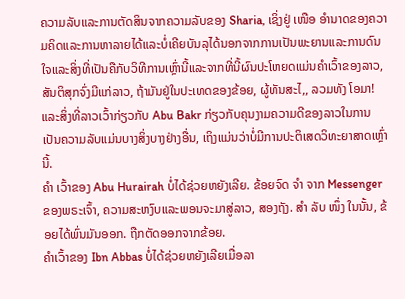ຄວາມລັບແລະການຕັດສິນຈາກຄວາມລັບຂອງ Sharia, ເຊິ່ງຢູ່ ເໜືອ ອໍານາດຂອງຄວາມຄິດແລະການຫາລາຍໄດ້ແລະບໍ່ເຄີຍບັນລຸໄດ້ນອກຈາກການເປັນພະຍານແລະການດົນໃຈແລະສິ່ງທີ່ເປັນຄືກັບວິທີການເຫຼົ່ານີ້ແລະຈາກທີ່ນີ້ຜົນປະໂຫຍດແມ່ນຄໍາເວົ້າຂອງລາວ, ສັນຕິສຸກຈົ່ງມີແກ່ລາວ, ຖ້າມັນຢູ່ໃນປະເທດຂອງຂ້ອຍ, ຜູ້ທັນສະໄ,, ລວມທັງ ໂອມາ!
ແລະສິ່ງທີ່ລາວເວົ້າກ່ຽວກັບ Abu Bakr ກ່ຽວກັບຄຸນງາມຄວາມດີຂອງລາວໃນການເປັນຄວາມລັບແມ່ນບາງສິ່ງບາງຢ່າງອື່ນ, ເຖິງແມ່ນວ່າບໍ່ມີການປະຕິເສດວິທະຍາສາດເຫຼົ່ານີ້.
ຄຳ ເວົ້າຂອງ Abu Hurairah ບໍ່ໄດ້ຊ່ວຍຫຍັງເລີຍ. ຂ້ອຍຈົດ ຈຳ ຈາກ Messenger ຂອງພຣະເຈົ້າ, ຄວາມສະຫງົບແລະພອນຈະມາສູ່ລາວ, ສອງຖັງ. ສຳ ລັບ ໜຶ່ງ ໃນນັ້ນ, ຂ້ອຍໄດ້ພົ່ນມັນອອກ. ຖືກຕັດອອກຈາກຂ້ອຍ.
ຄໍາເວົ້າຂອງ Ibn Abbas ບໍ່ໄດ້ຊ່ວຍຫຍັງເລີຍເມື່ອລາ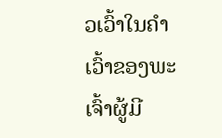ວເວົ້າໃນຄໍາເວົ້າຂອງພະເຈົ້າຜູ້ມີ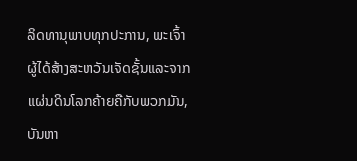ລິດທານຸພາບທຸກປະການ, ພະເຈົ້າຜູ້ໄດ້ສ້າງສະຫວັນເຈັດຊັ້ນແລະຈາກແຜ່ນດິນໂລກຄ້າຍຄືກັບພວກມັນ, ບັນຫາ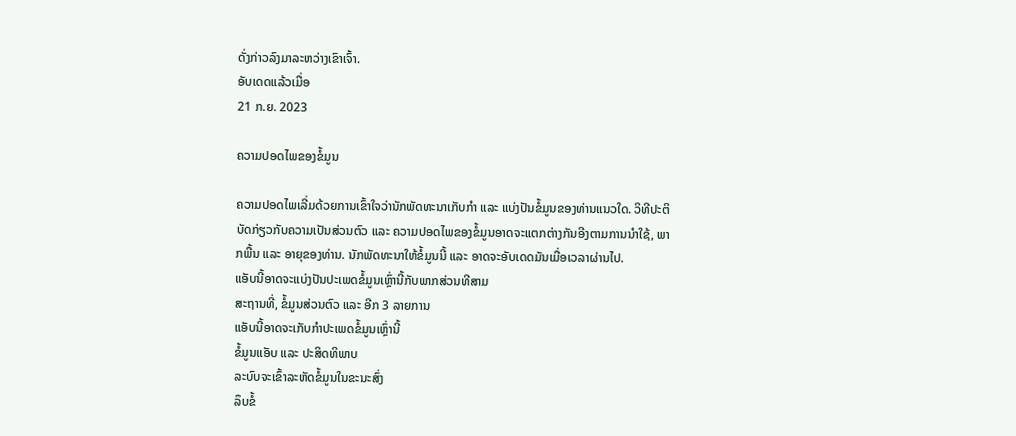ດັ່ງກ່າວລົງມາລະຫວ່າງເຂົາເຈົ້າ.
ອັບເດດແລ້ວເມື່ອ
21 ກ.ຍ. 2023

ຄວາມປອດໄພຂອງຂໍ້ມູນ

ຄວາມປອດໄພເລີ່ມດ້ວຍການເຂົ້າໃຈວ່ານັກພັດທະນາເກັບກຳ ແລະ ແບ່ງປັນຂໍ້ມູນຂອງທ່ານແນວໃດ. ວິທີປະຕິບັດກ່ຽວກັບຄວາມເປັນສ່ວນຕົວ ແລະ ຄວາມປອດໄພຂອງຂໍ້ມູນອາດຈະແຕກຕ່າງກັນອີງຕາມການນຳໃຊ້, ພາກພື້ນ ແລະ ອາຍຸຂອງທ່ານ. ນັກພັດທະນາໃຫ້ຂໍ້ມູນນີ້ ແລະ ອາດຈະອັບເດດມັນເມື່ອເວລາຜ່ານໄປ.
ແອັບນີ້ອາດຈະແບ່ງປັນປະເພດຂໍ້ມູນເຫຼົ່ານີ້ກັບພາກສ່ວນທີສາມ
ສະຖານທີ່, ຂໍ້ມູນສ່ວນຕົວ ແລະ ອີກ 3 ລາຍການ
ແອັບນີ້ອາດຈະເກັບກຳປະເພດຂໍ້ມູນເຫຼົ່ານີ້
ຂໍ້ມູນແອັບ ແລະ ປະສິດທິພາບ
ລະບົບຈະເຂົ້າລະຫັດຂໍ້ມູນໃນຂະນະສົ່ງ
ລຶບຂໍ້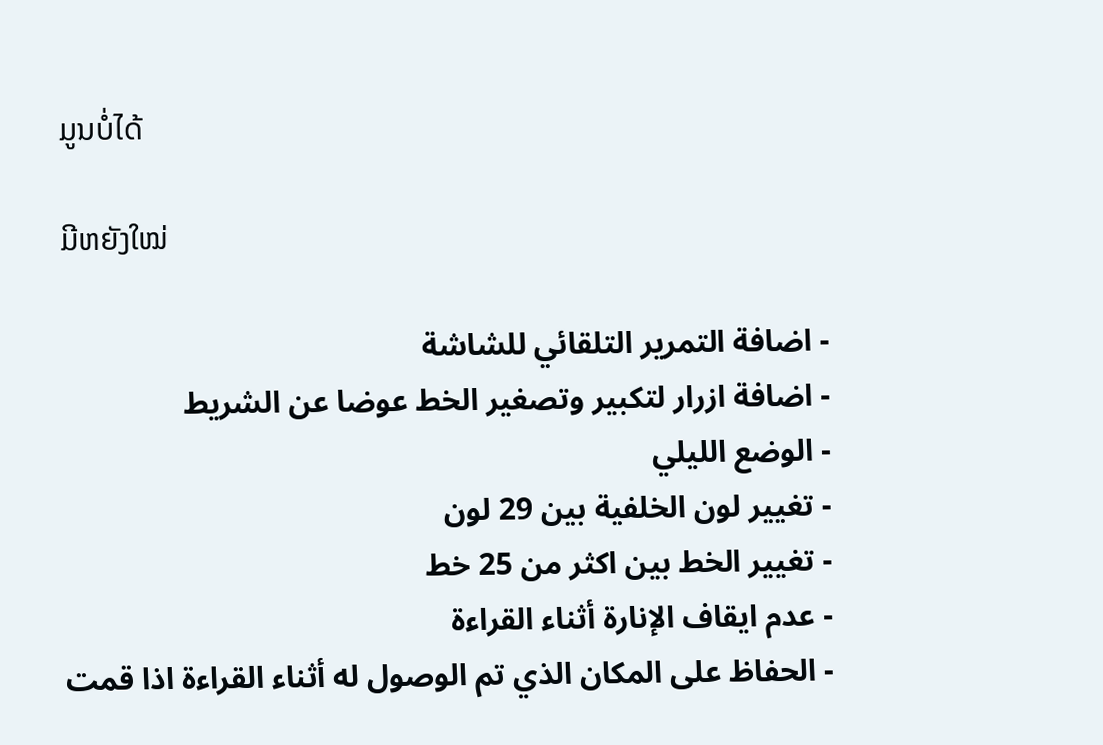ມູນບໍ່ໄດ້

ມີຫຍັງໃໝ່

- اضافة التمرير التلقائي للشاشة
- اضافة ازرار لتكبير وتصغير الخط عوضا عن الشريط
- الوضع الليلي
- تغيير لون الخلفية بين 29 لون
- تغيير الخط بين اكثر من 25 خط
- عدم ايقاف الإنارة أثناء القراءة
- الحفاظ على المكان الذي تم الوصول له أثناء القراءة اذا قمت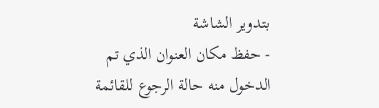بتدوير الشاشة
- حفظ مكان العنوان الذي تم الدخول منه حالة الرجوع للقائمة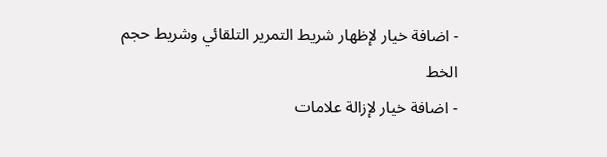- اضافة خيار لإظهار شريط التمرير التلقائي وشريط حجم الخط
- اضافة خيار لإزالة علامات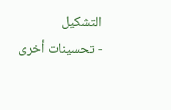التشكيل
- تحسينات أخرى